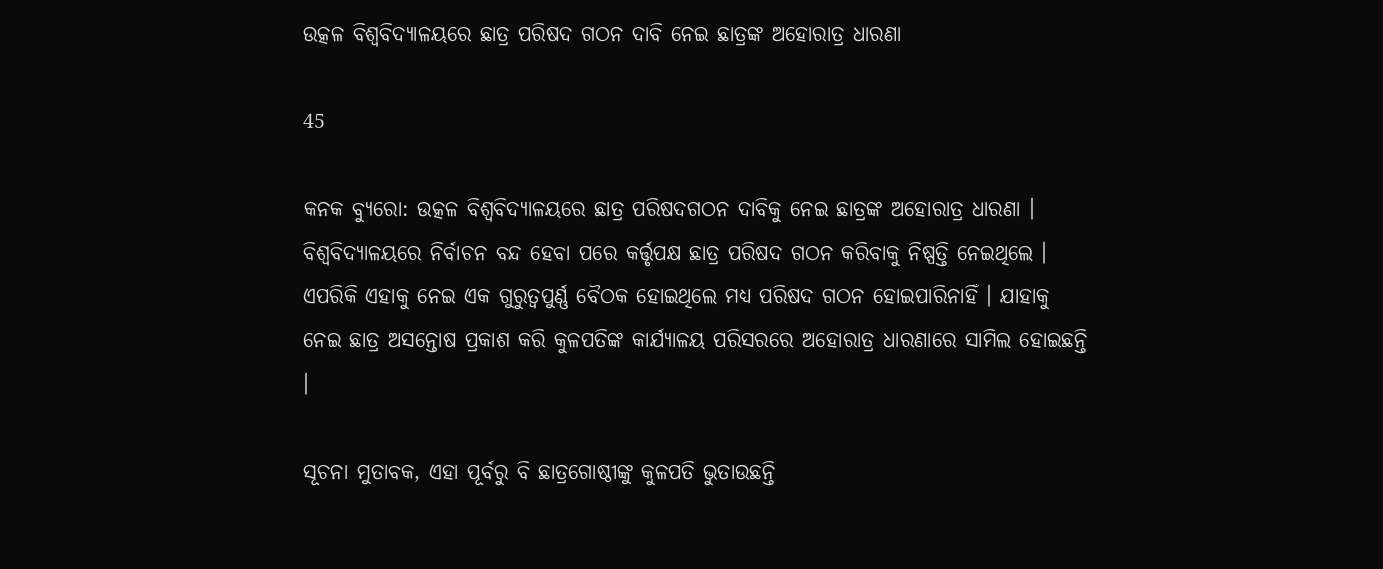ଉତ୍କଳ ବିଶ୍ୱବିଦ୍ୟାଳୟରେ ଛାତ୍ର ପରିଷଦ ଗଠନ ଦାବି ନେଇ ଛାତ୍ରଙ୍କ ଅହୋରାତ୍ର ଧାରଣା

45

କନକ ବ୍ୟୁରୋ: ଉତ୍କଳ ବିଶ୍ୱବିଦ୍ୟାଳୟରେ ଛାତ୍ର ପରିଷଦଗଠନ ଦାବିକୁ ନେଇ ଛାତ୍ରଙ୍କ ଅହୋରାତ୍ର ଧାରଣା । ବିଶ୍ୱବିଦ୍ୟାଳୟରେ ନିର୍ବାଚନ ବନ୍ଦ ହେବା ପରେ କର୍ତ୍ତୃପକ୍ଷ ଛାତ୍ର ପରିଷଦ ଗଠନ କରିବାକୁ ନିଷ୍ପତ୍ତି ନେଇଥିଲେ । ଏପରିକି ଏହାକୁ ନେଇ ଏକ ଗୁରୁତ୍ୱପୁର୍ଣ୍ଣ ବୈଠକ ହୋଇଥିଲେ ମଧ୍ୟ ପରିଷଦ ଗଠନ ହୋଇପାରିନାହିଁ । ଯାହାକୁ ନେଇ ଛାତ୍ର ଅସନ୍ତୋଷ ପ୍ରକାଶ କରି କୁଳପତିଙ୍କ କାର୍ଯ୍ୟାଳୟ ପରିସରରେ ଅହୋରାତ୍ର ଧାରଣାରେ ସାମିଲ ହୋଇଛନ୍ତି ।

ସୂଚନା ମୁତାବକ, ଏହା ପୂର୍ବରୁ ବି ଛାତ୍ରଗୋଷ୍ଠୀଙ୍କୁ କୁଳପତି ଭୁତାଉଛନ୍ତି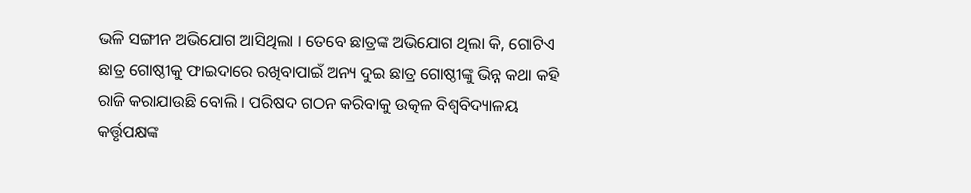ଭଳି ସଙ୍ଗୀନ ଅଭିଯୋଗ ଆସିଥିଲା । ତେବେ ଛାତ୍ରଙ୍କ ଅଭିଯୋଗ ଥିଲା କି, ଗୋଟିଏ ଛାତ୍ର ଗୋଷ୍ଠୀକୁ ଫାଇଦାରେ ରଖିବାପାଇଁ ଅନ୍ୟ ଦୁଇ ଛାତ୍ର ଗୋଷ୍ଠୀଙ୍କୁ ଭିନ୍ନ କଥା କହି ରାଜି କରାଯାଉଛି ବୋଲି । ପରିଷଦ ଗଠନ କରିବାକୁ ଉତ୍କଳ ବିଶ୍ୱବିଦ୍ୟାଳୟ କର୍ତ୍ତୃପକ୍ଷଙ୍କ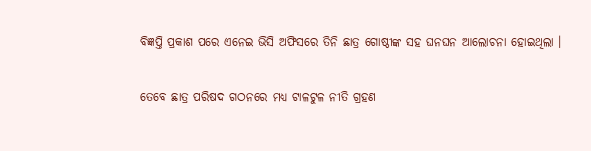ବିଜ୍ଞପ୍ତି ପ୍ରକାଶ ପରେ ଏନେଇ ଭିସି ଅଫିସରେ ତିନି ଛାତ୍ର ଗୋଷ୍ଠୀଙ୍କ ସହ ଘନଘନ ଆଲୋଚନା ହୋଇଥିଲା ।

ତେବେ ଛାତ୍ର ପରିଷଦ ଗଠନରେ ମଧ୍ୟ ଟାଳଟୁଳ ନୀତି ଗ୍ରହଣ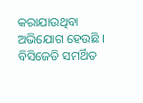କରାଯାଉଥିବା ଅଭିଯୋଗ ହେଉଛି । ବିସିଜେଡି ସମର୍ଥିତ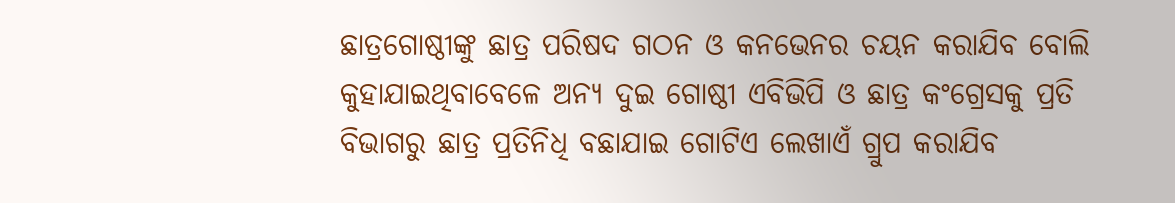ଛାତ୍ରଗୋଷ୍ଠୀଙ୍କୁ ଛାତ୍ର ପରିଷଦ ଗଠନ ଓ କନଭେନର ଚୟନ କରାଯିବ ବୋଲି କୁହାଯାଇଥିବାବେଳେ ଅନ୍ୟ ଦୁଇ ଗୋଷ୍ଠୀ ଏବିଭିପି ଓ ଛାତ୍ର କଂଗ୍ରେସକୁ ପ୍ରତି ବିଭାଗରୁ ଛାତ୍ର ପ୍ରତିନିଧି ବଛାଯାଇ ଗୋଟିଏ ଲେଖାଏଁ ଗ୍ରୁପ କରାଯିବ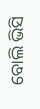ବୋଲି ଭିସି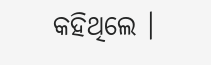କହିଥିଲେ ।